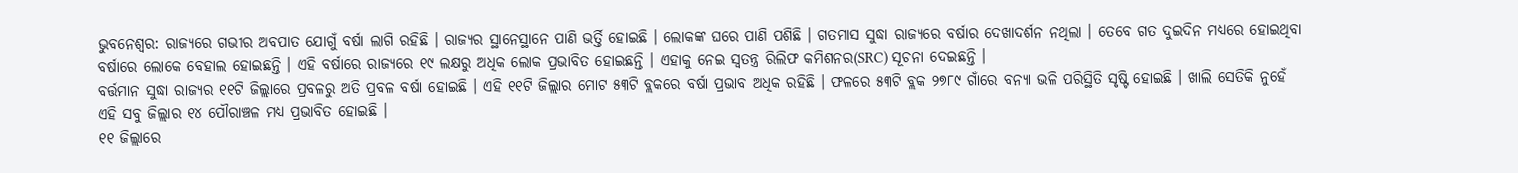ଭୁବନେଶ୍ବର: ରାଜ୍ୟରେ ଗଭୀର ଅବପାତ ଯୋଗୁଁ ବର୍ଷା ଲାଗି ରହିଛି । ରାଜ୍ୟର ସ୍ଥାନେସ୍ଥାନେ ପାଣି ଭର୍ତ୍ତି ହୋଇଛି । ଲୋକଙ୍କ ଘରେ ପାଣି ପଶିଛି । ଗତମାସ ସୁଦ୍ଧା ରାଜ୍ୟରେ ବର୍ଷାର ଦେଖାଦର୍ଶନ ନଥିଲା । ତେବେ ଗତ ଦୁଇଦିନ ମଧ୍ୟରେ ହୋଇଥିବା ବର୍ଷାରେ ଲୋକେ ବେହାଲ ହୋଇଛନ୍ତି । ଏହି ବର୍ଷାରେ ରାଜ୍ୟରେ ୧୯ ଲକ୍ଷରୁ ଅଧିକ ଲୋକ ପ୍ରଭାବିତ ହୋଇଛନ୍ତି । ଏହାକୁ ନେଇ ସ୍ବତନ୍ତ୍ର ରିଲିଫ କମିଶନର(SRC) ସୂଚନା ଦେଇଛନ୍ତି ।
ବର୍ତ୍ତମାନ ସୁଦ୍ଧା ରାଜ୍ୟର ୧୧ଟି ଜିଲ୍ଲାରେ ପ୍ରବଳରୁ ଅତି ପ୍ରବଳ ବର୍ଷା ହୋଇଛି । ଏହି ୧୧ଟି ଜିଲ୍ଲାର ମୋଟ ୫୩ଟି ବ୍ଲକରେ ବର୍ଷା ପ୍ରଭାବ ଅଧିକ ରହିଛି । ଫଳରେ ୫୩ଟି ବ୍ଲକ ୨୭୮୯ ଗାଁରେ ବନ୍ୟା ଭଳି ପରିସ୍ଥିତି ସୃଷ୍ଟି ହୋଇଛି । ଖାଲି ସେତିକି ନୁହେଁ ଏହି ସବୁ ଜିଲ୍ଲାର ୧୪ ପୌରାଞ୍ଚଳ ମଧ୍ୟ ପ୍ରଭାବିତ ହୋଇଛି ।
୧୧ ଜିଲ୍ଲାରେ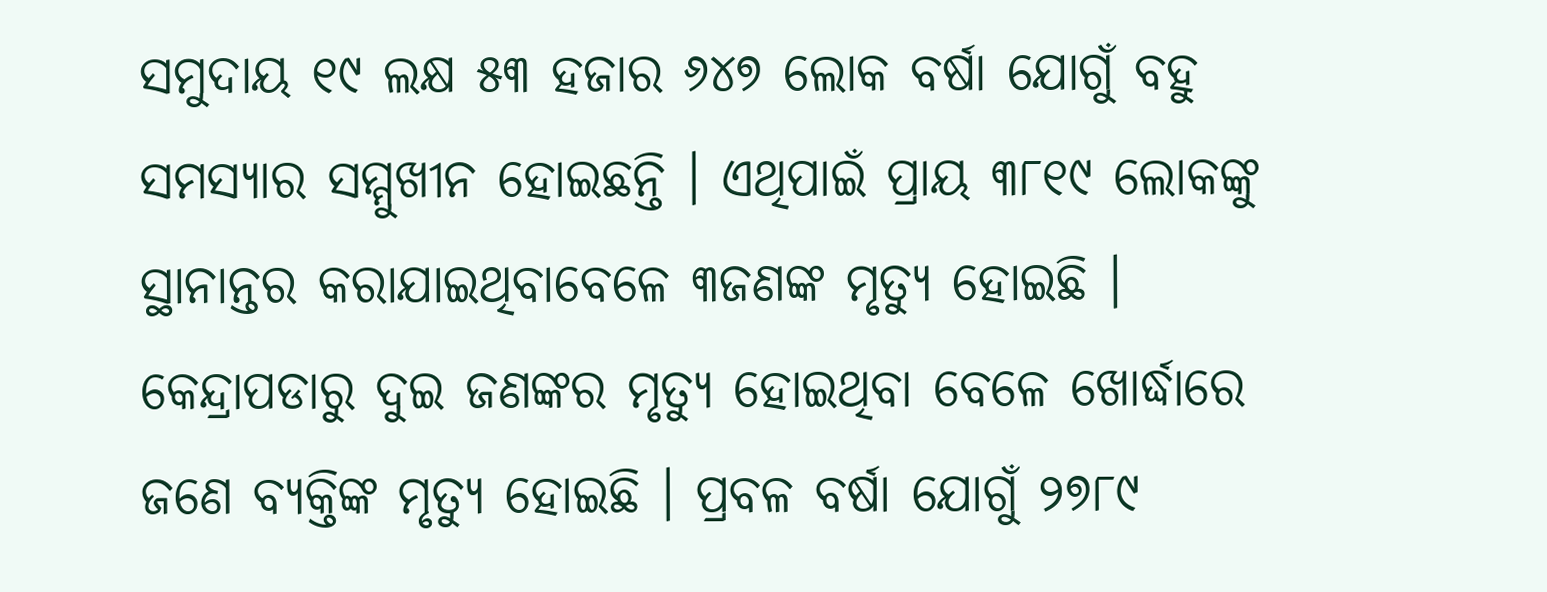ସମୁଦାୟ ୧୯ ଲକ୍ଷ ୫୩ ହଜାର ୬୪୭ ଲୋକ ବର୍ଷା ଯୋଗୁଁ ବହୁ ସମସ୍ୟାର ସମ୍ମୁଖୀନ ହୋଇଛନ୍ତି । ଏଥିପାଇଁ ପ୍ରାୟ ୩୮୧୯ ଲୋକଙ୍କୁ ସ୍ଥାନାନ୍ତର କରାଯାଇଥିବାବେଳେ ୩ଜଣଙ୍କ ମୃତ୍ୟୁ ହୋଇଛି । କେନ୍ଦ୍ରାପଡାରୁ ଦୁଇ ଜଣଙ୍କର ମୃତ୍ୟୁ ହୋଇଥିବା ବେଳେ ଖୋର୍ଦ୍ଧାରେ ଜଣେ ବ୍ୟକ୍ତିଙ୍କ ମୃତ୍ୟୁ ହୋଇଛି । ପ୍ରବଳ ବର୍ଷା ଯୋଗୁଁ ୨୭୮୯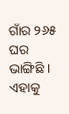ଗାଁର ୨୬୫ ଘର ଭାଙ୍ଗିଛି । ଏହାକୁ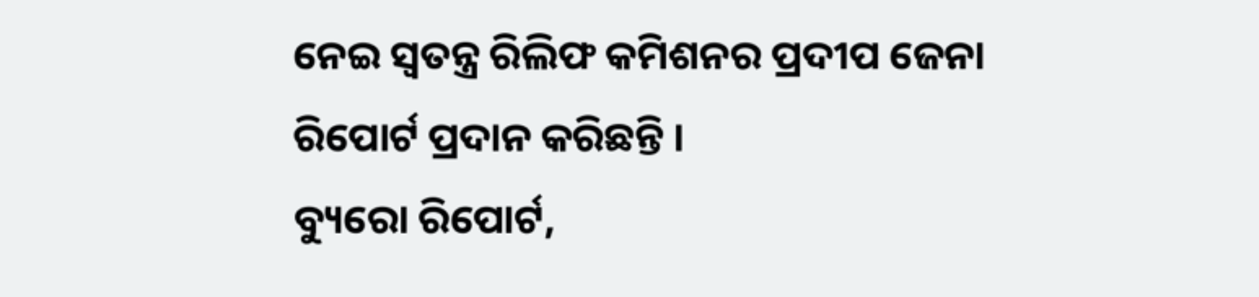ନେଇ ସ୍ବତନ୍ତ୍ର ରିଲିଫ କମିଶନର ପ୍ରଦୀପ ଜେନା ରିପୋର୍ଟ ପ୍ରଦାନ କରିଛନ୍ତି ।
ବ୍ୟୁରୋ ରିପୋର୍ଟ,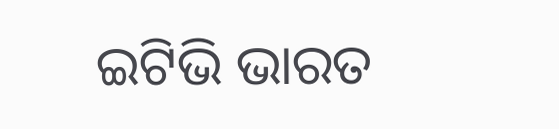ଇଟିଭି ଭାରତ